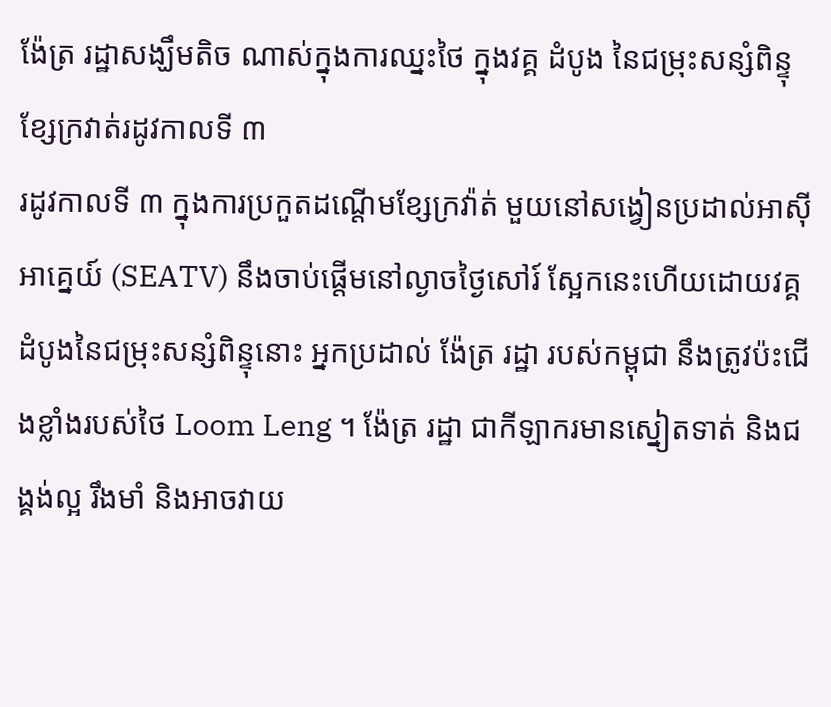ង៉ែត្រ រដ្ឋាសង្ឃឹមតិច ណាស់ក្នុងការឈ្នះថៃ ក្នុងវគ្គ ដំបូង នៃជម្រុះសន្សំពិន្ទុ ខ្សែក្រវាត់រដូវកាលទី ៣
រដូវកាលទី ៣ ក្នុងការប្រកួតដណ្ដើមខ្សែក្រវ៉ាត់ មួយនៅសង្វៀនប្រដាល់អាស៊ីអាគ្នេយ៍ (SEATV) នឹងចាប់ផ្តើមនៅល្ងាចថ្ងៃសៅរ៍ ស្អែកនេះហើយដោយវគ្គ ដំបូងនៃជម្រុះសន្សំពិន្ទុនោះ អ្នកប្រដាល់ ង៉ែត្រ រដ្ឋា របស់កម្ពុជា នឹងត្រូវប៉ះជើងខ្លាំងរបស់ថៃ Loom Leng ។ ង៉ែត្រ រដ្ឋា ជាកីឡាករមានស្នៀតទាត់ និងជង្គង់ល្អ រឹងមាំ និងអាចវាយ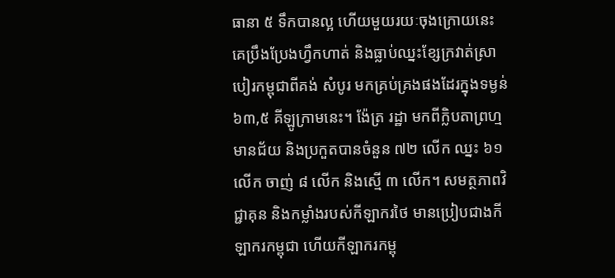ធានា ៥ ទឹកបានល្អ ហើយមួយរយៈចុងក្រោយនេះ គេប្រឹងប្រែងហ្វឹកហាត់ និងធ្លាប់ឈ្នះខ្សែក្រវាត់ស្រាបៀរកម្ពុជាពីគង់ សំបូរ មកគ្រប់គ្រងផងដែរក្នុងទម្ងន់ ៦៣,៥ គីឡូក្រាមនេះ។ ង៉ែត្រ រដ្ឋា មកពីក្លិបតាព្រហ្មមានជ័យ និងប្រកួតបានចំនួន ៧២ លើក ឈ្នះ ៦១ លើក ចាញ់ ៨ លើក និងស្មើ ៣ លើក។ សមត្ថភាពវិជ្ជាគុន និងកម្លាំងរបស់កីឡាករថៃ មានប្រៀបជាងកីឡាករកម្ពុជា ហើយកីឡាករកម្ពុ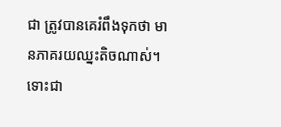ជា ត្រូវបានគេរំពឹងទុកថា មានភាគរយឈ្នះតិចណាស់។ ទោះជា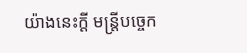យ៉ាងនេះក្តី មន្ត្រីបច្ចេក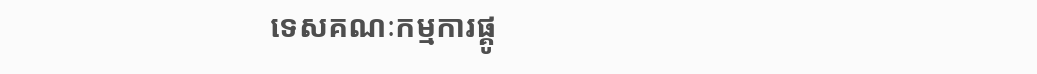ទេសគណៈកម្មការផ្គូ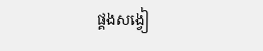ផ្គងសង្វៀ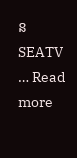ន SEATV … Read more